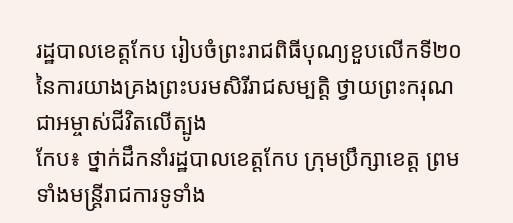រដ្ឋបាលខេត្តកែប រៀបចំព្រះរាជពិធីបុណ្យខួបលើកទី២០ នៃការយាងគ្រងព្រះបរមសិរីរាជសម្បត្តិ ថ្វាយព្រះករុណជាអម្ចាស់ជីវិតលើត្បូង
កែប៖ ថ្នាក់ដឹកនាំរដ្ឋបាលខេត្តកែប ក្រុមប្រឹក្សាខេត្ត ព្រមទាំងមន្រ្តីរាជការទូទាំង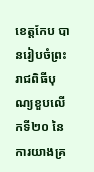ខេត្តកែប បានរៀបចំព្រះរាជពិធីបុណ្យខួបលើកទី២០ នៃការយាងគ្រ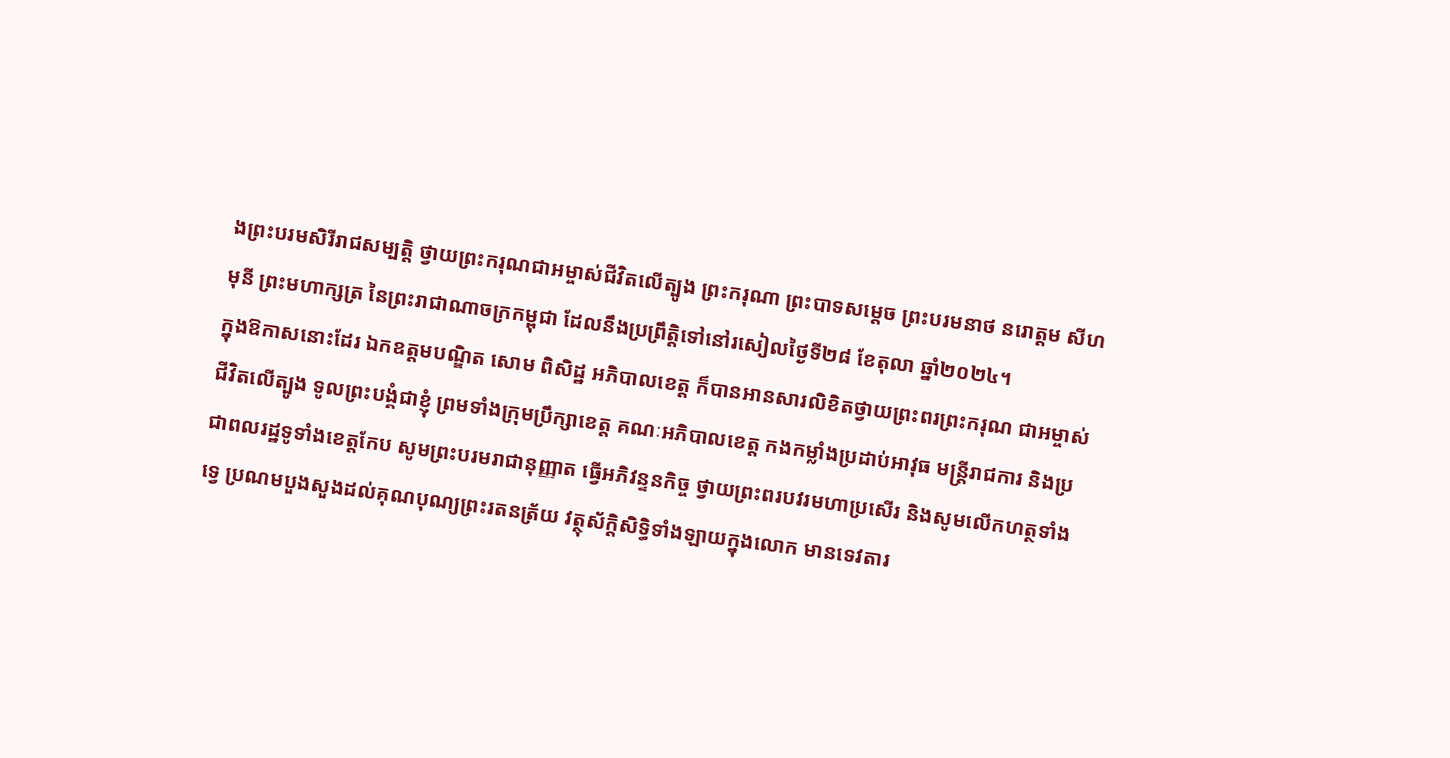ងព្រះបរមសិរីរាជសម្បត្តិ ថ្វាយព្រះករុណជាអម្ចាស់ជីវិតលើត្បូង ព្រះករុណា ព្រះបាទសម្តេច ព្រះបរមនាថ នរោត្តម សីហមុនី ព្រះមហាក្សត្រ នៃព្រះរាជាណាចក្រកម្ពុជា ដែលនឹងប្រព្រឹត្តិទៅនៅរសៀលថ្ងៃទី២៨ ខែតុលា ឆ្នាំ២០២៤។
ក្នុងឱកាសនោះដែរ ឯកឧត្តមបណ្ឌិត សោម ពិសិដ្ឋ អភិបាលខេត្ត ក៏បានអានសារលិខិតថ្វាយព្រះពរព្រះករុណ ជាអម្ចាស់ជីវិតលើត្បូង ទូលព្រះបង្គំជាខ្ញុំ ព្រមទាំងក្រុមប្រឹក្សាខេត្ត គណៈអភិបាលខេត្ត កងកម្លាំងប្រដាប់អាវុធ មន្រ្តីរាជការ និងប្រជាពលរដ្ឋទូទាំងខេត្តកែប សូមព្រះបរមរាជានុញ្ញាត ធ្វើអភិវន្ទនកិច្ច ថ្វាយព្រះពរបវរមហាប្រសើរ និងសូមលើកហត្ថទាំងទ្វេ ប្រណមបួងសួងដល់គុណបុណ្យព្រះរតនត្រ័យ វត្ថុស័ក្តិសិទ្ធិទាំងឡាយក្នុងលោក មានទេវតារ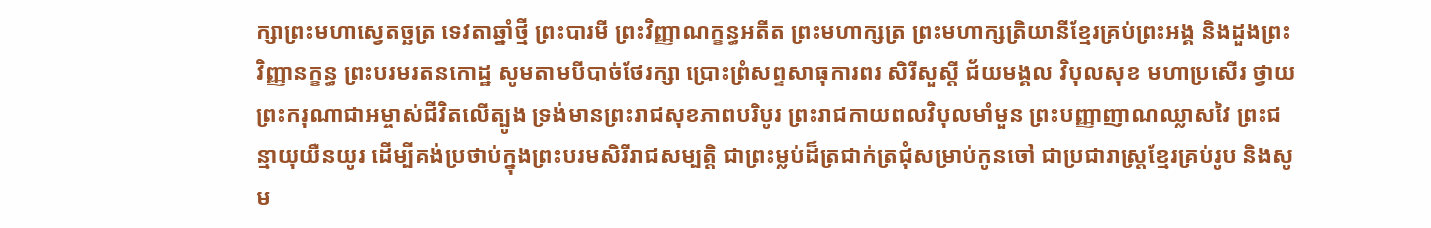ក្សាព្រះមហាស្វេតច្ឆត្រ ទេវតាឆ្នាំថ្មី ព្រះបារមី ព្រះវិញ្ញាណក្ខន្ធអតីត ព្រះមហាក្សត្រ ព្រះមហាក្សត្រិយានីខ្មែរគ្រប់ព្រះអង្គ និងដួងព្រះវិញ្ញានក្ខន្ធ ព្រះបរមរតនកោដ្ឋ សូមតាមបីបាច់ថែរក្សា ប្រោះព្រំសព្ទសាធុការពរ សិរីសួស្ដី ជ័យមង្គល វិបុលសុខ មហាប្រសើរ ថ្វាយព្រះករុណាជាអម្ចាស់ជីវិតលើត្បូង ទ្រង់មានព្រះរាជសុខភាពបរិបូរ ព្រះរាជកាយពលវិបុលមាំមួន ព្រះបញ្ញាញាណឈ្លាសវៃ ព្រះជន្មាយុយឺនយូរ ដើម្បីគង់ប្រថាប់ក្នុងព្រះបរមសិរីរាជសម្បត្តិ ជាព្រះម្លប់ដ៏ត្រជាក់ត្រជុំសម្រាប់កូនចៅ ជាប្រជារាស្ត្រខ្មែរគ្រប់រូប និងសូម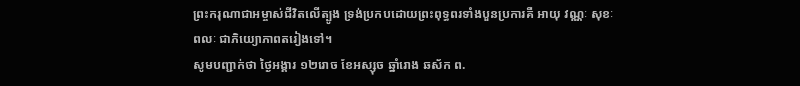ព្រះករុណាជាអម្ចាស់ជីវិតលើត្បូង ទ្រង់ប្រកបដោយព្រះពុទ្ធពរទាំងបួនប្រការគឺ អាយុ វណ្ណៈ សុខៈ ពលៈ ជាភិយ្យោភាពតរៀងទៅ។
សូមបញ្ជាក់ថា ថ្ងៃអង្គារ ១២រោច ខែអស្សុច ឆ្នាំរោង ឆស័ក ព.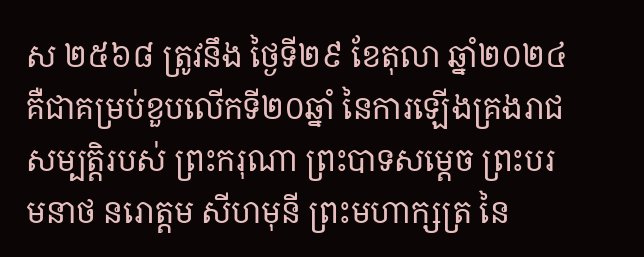ស ២៥៦៨ ត្រូវនឹង ថ្ងៃទី២៩ ខែតុលា ឆ្នាំ២០២៤ គឺជាគម្រប់ខួបលើកទី២០ឆ្នាំ នៃការឡើងគ្រងរាជសម្បត្តិរបស់ ព្រះករុណា ព្រះបាទសម្ដេច ព្រះបរមនាថ នរោត្ដម សីហមុនី ព្រះមហាក្សត្រ នៃ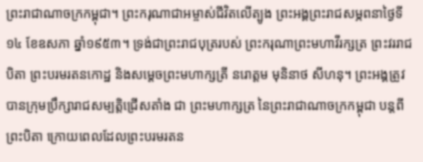ព្រះរាជាណាចក្រកម្ពុជា។ ព្រះករុណាជាអម្ចាស់ជីវិតលើត្បូង ព្រះអង្គព្រះរាជសម្ភពនាថ្ងៃទី១៤ ខែឧសភា ឆ្នាំ១៩៥៣។ ទ្រង់ជាព្រះរាជបុត្ររបស់ ព្រះករុណាព្រះមហាវីរក្សត្រ ព្រះវររាជបិតា ព្រះបរមរតនកោដ្ឋ និងសម្ដេចព្រះមហាក្សត្រី នរោត្ដម មុនិនាថ សីហនុ។ ព្រះអង្គត្រូវបានក្រុមប្រឹក្សារាជសម្បត្តិជ្រើសតាំង ជា ព្រះមហាក្សត្រ នៃព្រះរាជាណាចក្រកម្ពុជា បន្តពីព្រះបិតា ក្រោយពេលដែលព្រះបរមរតន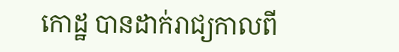កោដ្ឋ បានដាក់រាជ្យកាលពី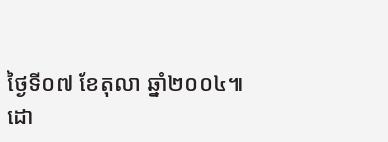ថ្ងៃទី០៧ ខែតុលា ឆ្នាំ២០០៤៕
ដោ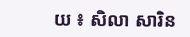យ ៖ សិលា សារិន